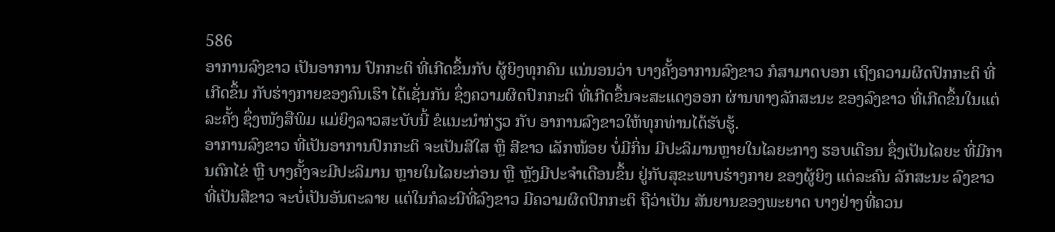586
ອາການລົງຂາວ ເປັນອາການ ປົກກະຕິ ທີ່ເກີດຂຶ້ນກັບ ຜູ້ຍິງທຸກຄົນ ແນ່ນອນວ່າ ບາງຄັ້ງອາການລົງຂາວ ກໍສາມາດບອກ ເຖິງຄວາມຜິດປົກກະຕິ ທີ່ເກີດຂຶ້ນ ກັບຮ່າງກາຍຂອງຄົນເຮົາ ໄດ້ເຊັ່ນກັນ ຊຶ່ງຄວາມຜິດປົກກະຕິ ທີ່ເກີດຂຶ້ນຈະສະແດງອອກ ຜ່ານທາງລັກສະນະ ຂອງລົງຂາວ ທີ່ເກີດຂຶ້ນໃນແຕ່ລະຄັ້ງ ຊຶ່ງໜັງສືພິມ ແມ່ຍິງລາວສະບັບນີ້ ຂໍແນະນໍາກ່ຽວ ກັບ ອາການລົງຂາວໃຫ້ທຸກທ່ານໄດ້ຮັບຮູ້.
ອາການລົງຂາວ ທີ່ເປັນອາການປົກກະຕິ ຈະເປັນສີໃສ ຫຼື ສີຂາວ ເລັກໜ້ອຍ ບໍ່ມີກິ່ນ ມີປະລິມານຫຼາຍໃນໄລຍະກາງ ຮອບເດືອນ ຊຶ່ງເປັນໄລຍະ ທີ່ມີການຕົກໄຂ່ ຫຼື ບາງຄັ້ງຈະມີປະລິມານ ຫຼາຍໃນໄລຍະກ່ອນ ຫຼື ຫຼັງມີປະຈໍາເດືອນຂຶ້ນ ຢູ່ກັບສຸຂະພາບຮ່າງກາຍ ຂອງຜູ້ຍິງ ແຕ່ລະຄົນ ລັກສະນະ ລົງຂາວ ທີ່ເປັນສີຂາວ ຈະບໍ່ເປັນອັນຕະລາຍ ແຕ່ໃນກໍລະນີທີ່ລົງຂາວ ມີຄວາມຜິດປົກກະຕິ ຖືວ່າເປັນ ສັນຍານຂອງພະຍາດ ບາງຢ່າງທີ່ຄວນ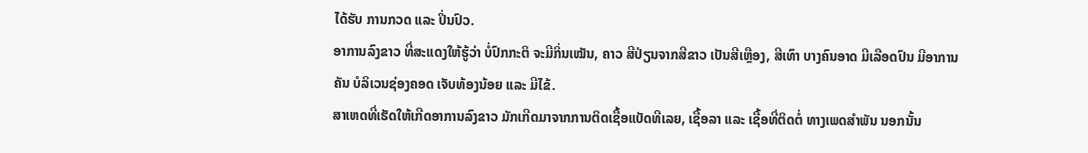ໄດ້ຮັບ ການກວດ ແລະ ປິ່ນປົວ.
ອາການລົງຂາວ ທີ່ສະແດງໃຫ້ຮູ້ວ່າ ບໍ່ປົກກະຕິ ຈະມີກິ່ນເໝັນ, ຄາວ ສີປ່ຽນຈາກສີຂາວ ເປັນສີເຫຼືອງ, ສີເທົາ ບາງຄົນອາດ ມີເລືອດປົນ ມີອາການຄັນ ບໍລິເວນຊ່ອງຄອດ ເຈັບທ້ອງນ້ອຍ ແລະ ມີໄຂ້.
ສາເຫດທີ່ເຮັດໃຫ້ເກີດອາການລົງຂາວ ມັກເກີດມາຈາກການຕິດເຊື້ອແບັດທີເລຍ, ເຊື້ອລາ ແລະ ເຊື້ອທີ່ຕິດຕໍ່ ທາງເພດສໍາພັນ ນອກນັ້ນ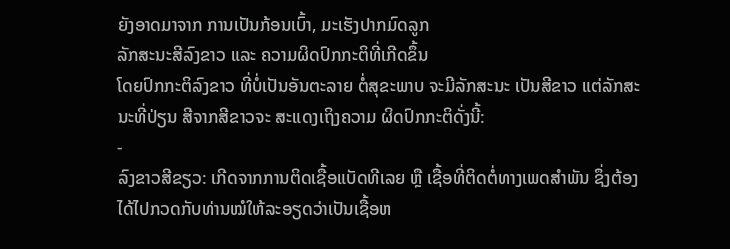ຍັງອາດມາຈາກ ການເປັນກ້ອນເບົ້າ, ມະເຮັງປາກມົດລູກ
ລັກສະນະສີລົງຂາວ ແລະ ຄວາມຜິດປົກກະຕິທີ່ເກີດຂຶ້ນ
ໂດຍປົກກະຕິລົງຂາວ ທີ່ບໍ່ເປັນອັນຕະລາຍ ຕໍ່ສຸຂະພາບ ຈະມີລັກສະນະ ເປັນສີຂາວ ແຕ່ລັກສະນະທີ່ປ່ຽນ ສີຈາກສີຂາວຈະ ສະແດງເຖິງຄວາມ ຜິດປົກກະຕິດັ່ງນີ້:
-
ລົງຂາວສີຂຽວ: ເກີດຈາກການຕິດເຊື້ອແບັດທີເລຍ ຫຼື ເຊື້ອທີ່ຕິດຕໍ່ທາງເພດສໍາພັນ ຊຶ່ງຕ້ອງໄດ້ໄປກວດກັບທ່ານໝໍໃຫ້ລະອຽດວ່າເປັນເຊື້ອຫ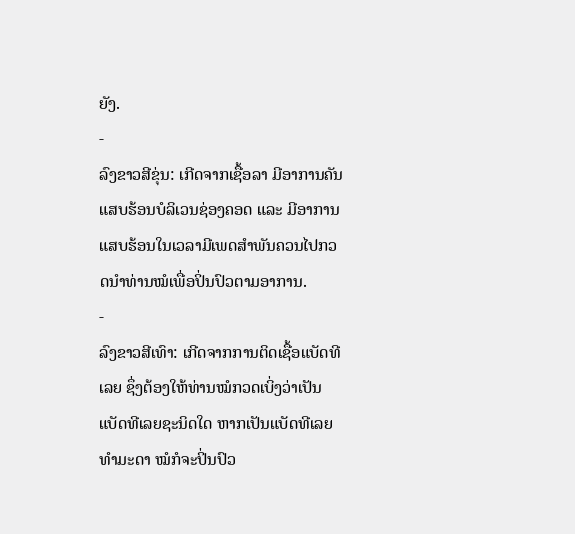ຍັງ.
-
ລົງຂາວສີຂຸ່ນ: ເກີດຈາກເຊື້ອລາ ມີອາການຄັນ ແສບຮ້ອນບໍລິເວນຊ່ອງຄອດ ແລະ ມີອາການແສບຮ້ອນໃນເວລາມີເພດສໍາພັນຄວນໄປກວດນໍາທ່ານໝໍເພື່ອປິ່ນປົວຕາມອາການ.
-
ລົງຂາວສີເທົາ: ເກີດຈາກການຕິດເຊື້ອແບັດທີເລຍ ຊຶ່ງຕ້ອງໃຫ້ທ່ານໝໍກວດເບິ່ງວ່າເປັນແບັດທີເລຍຊະນິດໃດ ຫາກເປັນແບັດທີເລຍທໍາມະດາ ໝໍກໍຈະປິ່ນປົວ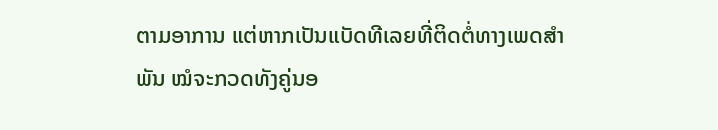ຕາມອາການ ແຕ່ຫາກເປັນແບັດທີເລຍທີ່ຕິດຕໍ່ທາງເພດສໍາພັນ ໝໍຈະກວດທັງຄູ່ນອ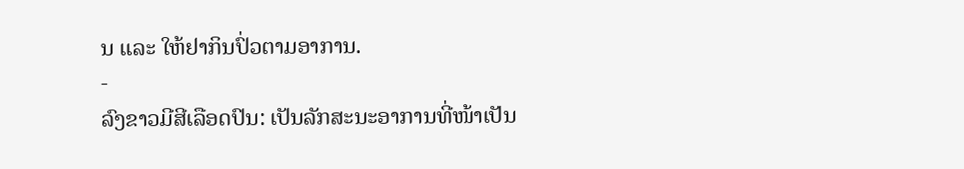ນ ແລະ ໃຫ້ຢາກິນປົ່ວຕາມອາການ.
-
ລົງຂາວມີສີເລືອດປົນ: ເປັນລັກສະນະອາການທີ່ໜ້າເປັນ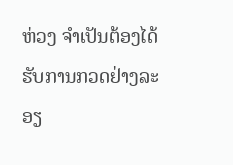ຫ່ວງ ຈໍາເປັນຕ້ອງໄດ້ຮັບການກວດຢ່າງລະອຽ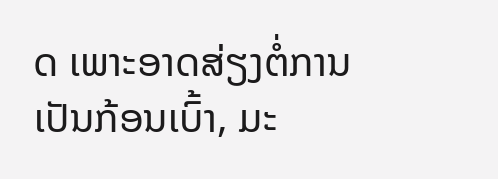ດ ເພາະອາດສ່ຽງຕໍ່ການເປັນກ້ອນເບົ້າ, ມະ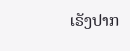ເຣັງປາກ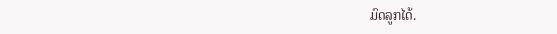ມົດລູກໄດ້.